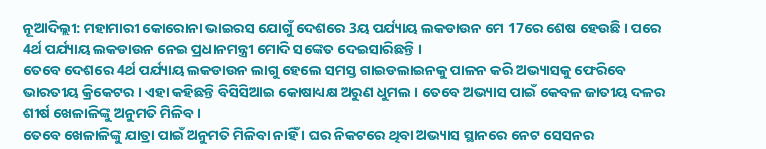ନୂଆଦିଲ୍ଲୀ: ମହାମାରୀ କୋରୋନା ଭାଇରସ ଯୋଗୁଁ ଦେଶରେ 3ୟ ପର୍ଯ୍ୟାୟ ଲକଡାଉନ ମେ 17ରେ ଶେଷ ହେଉଛି । ପରେ 4ର୍ଥ ପର୍ଯ୍ୟାୟ ଲକଡାଉନ ନେଇ ପ୍ରଧାନମନ୍ତ୍ରୀ ମୋଦି ସଙ୍କେତ ଦେଇସାରିଛନ୍ତି ।
ତେବେ ଦେଶରେ 4ର୍ଥ ପର୍ଯ୍ୟାୟ ଲକଡାଉନ ଲାଗୁ ହେଲେ ସମସ୍ତ ଗାଇଡଲାଇନକୁ ପାଳନ କରି ଅଭ୍ୟାସକୁ ଫେରିବେ ଭାରତୀୟ କ୍ରିକେଟର । ଏହା କହିଛନ୍ତି ବିସିସିଆଇ କୋଷାଧ୍ୟକ୍ଷ ଅରୁଣ ଧୁମଲ । ତେବେ ଅଭ୍ୟାସ ପାଇଁ କେବଳ ଜାତୀୟ ଦଳର ଶୀର୍ଷ ଖେଳାଳିଙ୍କୁ ଅନୁମତି ମିଳିବ ।
ତେବେ ଖେଳାଳିଙ୍କୁ ଯାତ୍ରା ପାଇଁ ଅନୁମତି ମିଳିବା ନାହିଁ । ଘର ନିକଟରେ ଥିବା ଅଭ୍ୟାସ ସ୍ଥାନରେ ନେଟ ସେସନର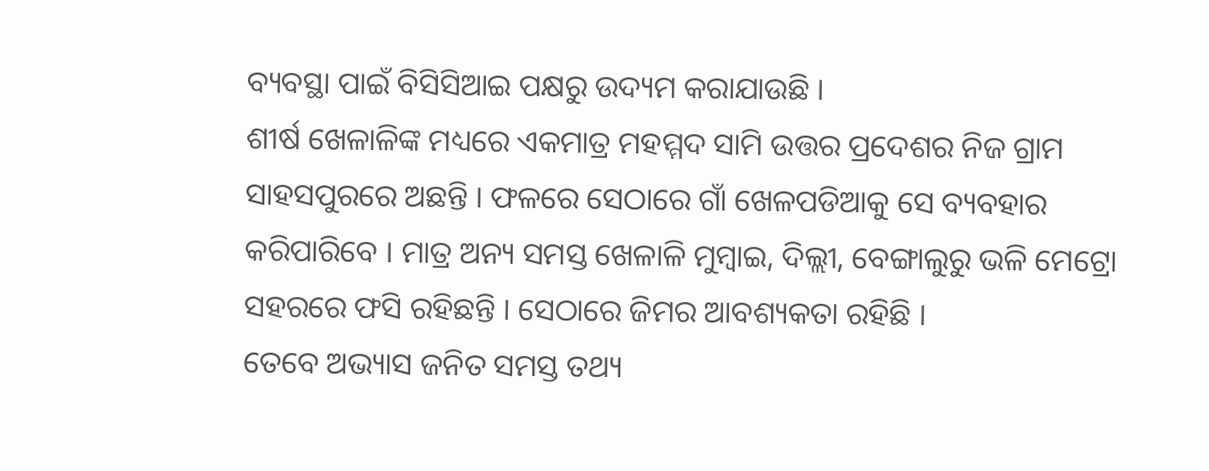ବ୍ୟବସ୍ଥା ପାଇଁ ବିସିସିଆଇ ପକ୍ଷରୁ ଉଦ୍ୟମ କରାଯାଉଛି ।
ଶୀର୍ଷ ଖେଳାଳିଙ୍କ ମଧ୍ୟରେ ଏକମାତ୍ର ମହମ୍ମଦ ସାମି ଉତ୍ତର ପ୍ରଦେଶର ନିଜ ଗ୍ରାମ ସାହସପୁରରେ ଅଛନ୍ତି । ଫଳରେ ସେଠାରେ ଗାଁ ଖେଳପଡିଆକୁ ସେ ବ୍ୟବହାର କରିପାରିବେ । ମାତ୍ର ଅନ୍ୟ ସମସ୍ତ ଖେଳାଳି ମୁମ୍ବାଇ, ଦିଲ୍ଲୀ, ବେଙ୍ଗାଲୁରୁ ଭଳି ମେଟ୍ରୋ ସହରରେ ଫସି ରହିଛନ୍ତି । ସେଠାରେ ଜିମର ଆବଶ୍ୟକତା ରହିଛି ।
ତେବେ ଅଭ୍ୟାସ ଜନିତ ସମସ୍ତ ତଥ୍ୟ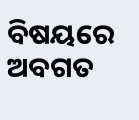ବିଷୟରେ ଅବଗତ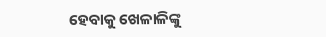ହେବାକୁ ଖେଳାଳିଙ୍କୁ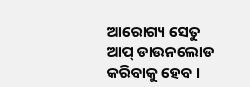ଆରୋଗ୍ୟ ସେତୁ ଆପ୍ ଡାଉନଲୋଡ କରିବାକୁ ହେବ ।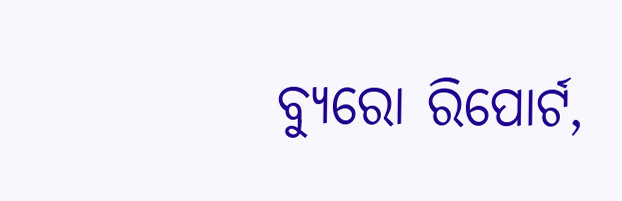ବ୍ୟୁରୋ ରିପୋର୍ଟ,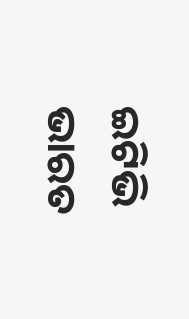ଇଟିଭି ଭାରତ